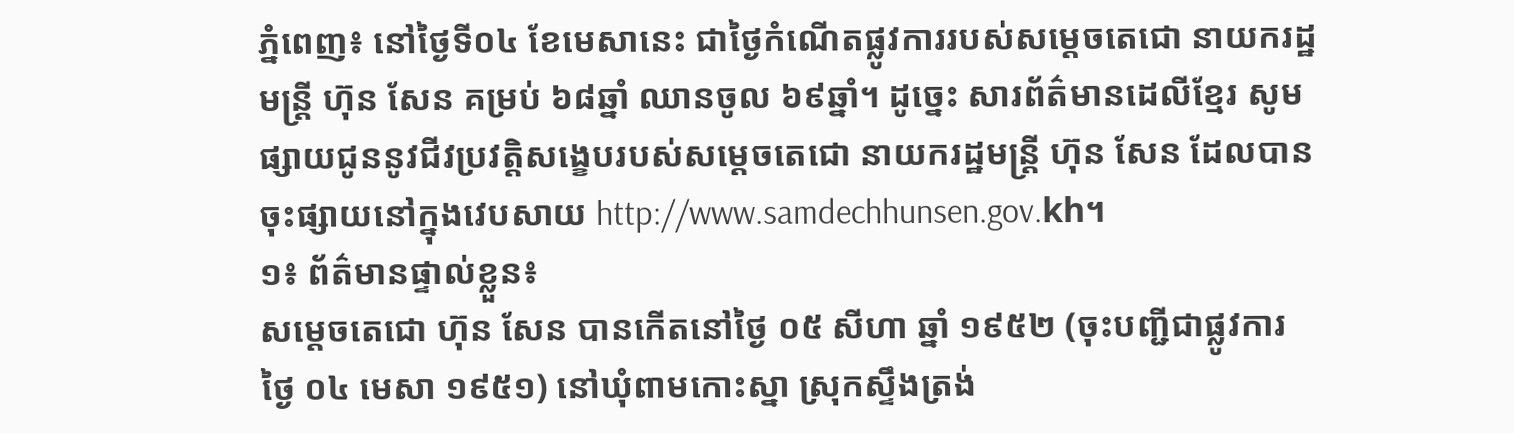ភ្នំពេញ៖ នៅថ្ងៃទី០៤ ខែមេសានេះ ជាថ្ងៃកំណើតផ្លូវការរបស់សម្តេចតេជោ នាយករដ្ឋមន្ត្រី ហ៊ុន សែន គម្រប់ ៦៨ឆ្នាំ ឈានចូល ៦៩ឆ្នាំ។ ដូច្នេះ សារព័ត៌មានដេលីខ្មែរ សូមផ្សាយជូននូវជីវប្រវត្តិសង្ខេបរបស់សម្តេចតេជោ នាយករដ្ឋមន្ត្រី ហ៊ុន សែន ដែលបានចុះផ្សាយនៅក្នុងវេបសាយ http://www.samdechhunsen.gov.kh។
១៖ ព័ត៌មានផ្ទាល់ខ្លួន៖
សម្តេចតេជោ ហ៊ុន សែន បានកើតនៅថ្ងៃ ០៥ សីហា ឆ្នាំ ១៩៥២ (ចុះបញ្ជីជាផ្លូវការ ថ្ងៃ ០៤ មេសា ១៩៥១) នៅឃុំពាមកោះស្នា ស្រុកស្ទឹងត្រង់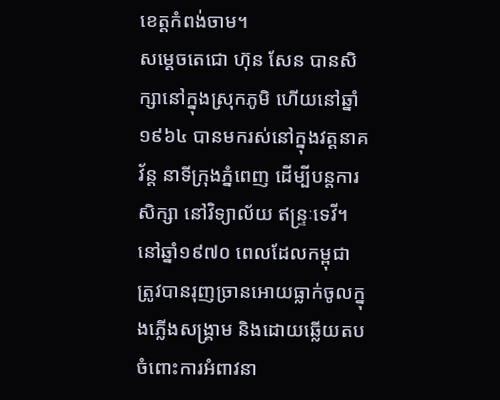ខេត្តកំពង់ចាម។
សម្តេចតេជោ ហ៊ុន សែន បានសិក្សានៅក្នុងស្រុកភូមិ ហើយនៅឆ្នាំ១៩៦៤ បានមករស់នៅក្នុងវត្តនាគវ័ន្ត នាទីក្រុងភ្នំពេញ ដើម្បីបន្តការសិក្សា នៅវិទ្យាល័យ ឥន្ទ្រៈទេវី។
នៅឆ្នាំ១៩៧០ ពេលដែលកម្ពុជា ត្រូវបានរុញច្រានអោយធ្លាក់ចូលក្នុងភ្លើងសង្គ្រាម និងដោយឆ្លើយតបចំពោះការអំពាវនា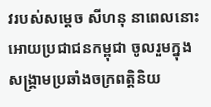វរបស់សម្តេច សីហនុ នាពេលនោះ អោយប្រជាជនកម្ពុជា ចូលរួមក្នុងសង្គ្រាមប្រឆាំងចក្រពត្តិនិយ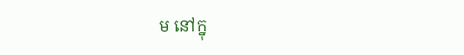ម នៅក្នុ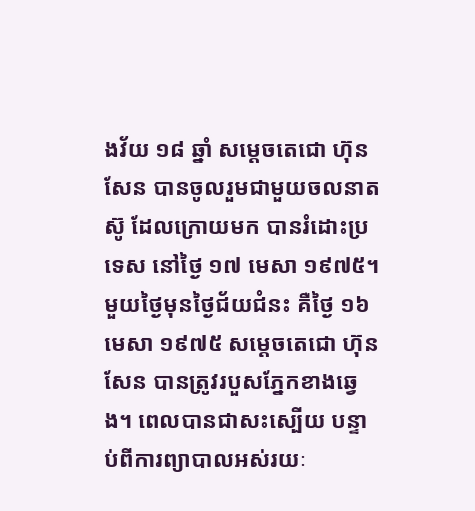ងវ័យ ១៨ ឆ្នាំ សម្តេចតេជោ ហ៊ុន សែន បានចូលរួមជាមួយចលនាតស៊ូ ដែលក្រោយមក បានរំដោះប្រទេស នៅថ្ងៃ ១៧ មេសា ១៩៧៥។
មួយថ្ងៃមុនថ្ងៃជ័យជំនះ គឺថ្ងៃ ១៦ មេសា ១៩៧៥ សម្តេចតេជោ ហ៊ុន សែន បានត្រូវរបួសភ្នែកខាងឆ្វេង។ ពេលបានជាសះស្បើយ បន្ទាប់ពីការព្យាបាលអស់រយៈ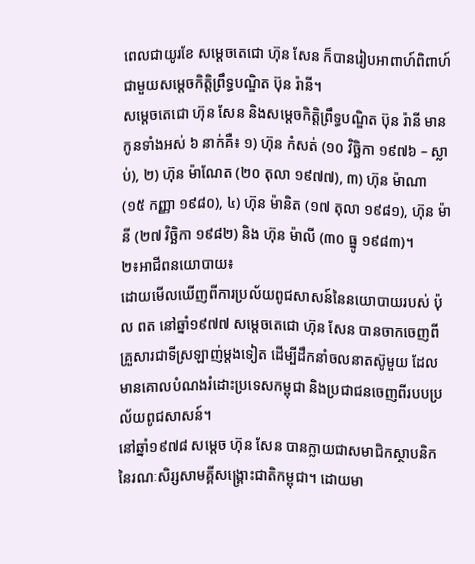ពេលជាយូរខែ សម្តេចតេជោ ហ៊ុន សែន ក៏បានរៀបអាពាហ៍ពិពាហ៍ជាមួយសម្តេចកិត្តិព្រឹទ្ធបណ្ឌិត ប៊ុន រ៉ានី។
សម្តេចតេជោ ហ៊ុន សែន និងសម្តេចកិត្តិព្រឹទ្ធបណ្ឌិត ប៊ុន រ៉ានី មានកូនទាំងអស់ ៦ នាក់គឺ៖ ១) ហ៊ុន កំសត់ (១០ វិច្ឆិកា ១៩៧៦ – ស្លាប់), ២) ហ៊ុន ម៉ាណែត (២០ តុលា ១៩៧៧), ៣) ហ៊ុន ម៉ាណា (១៥ កញ្ញា ១៩៨០), ៤) ហ៊ុន ម៉ានិត (១៧ តុលា ១៩៨១), ហ៊ុន ម៉ានី (២៧ វិច្ឆិកា ១៩៨២) និង ហ៊ុន ម៉ាលី (៣០ ធ្នូ ១៩៨៣)។
២៖អាជីពនយោបាយ៖
ដោយមើលឃើញពីការប្រល័យពូជសាសន៍នៃនយោបាយរបស់ ប៉ុល ពត នៅឆ្នាំ១៩៧៧ សម្តេចតេជោ ហ៊ុន សែន បានចាកចេញពីគ្រួសារជាទីស្រឡាញ់ម្តងទៀត ដើម្បីដឹកនាំចលនាតស៊ូមួយ ដែលមានគោលបំណងរំដោះប្រទេសកម្ពុជា និងប្រជាជនចេញពីរបបប្រល័យពូជសាសន៍។
នៅឆ្នាំ១៩៧៨ សម្តេច ហ៊ុន សែន បានក្លាយជាសមាជិកស្ថាបនិកនៃរណៈសិរ្សសាមគ្គីសង្គ្រោះជាតិកម្ពុជា។ ដោយមា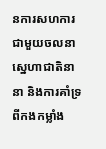នការសហការជាមួយចលនាស្នេហាជាតិនានា និងការគាំទ្រពីកងកម្លាំង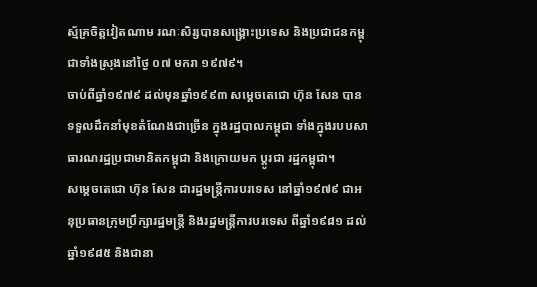ស្ម័គ្រចិត្តវៀតណាម រណៈសិរ្សបានសង្គ្រោះប្រទេស និងប្រជាជនកម្ពុជាទាំងស្រុងនៅថ្ងៃ ០៧ មករា ១៩៧៩។
ចាប់ពីឆ្នាំ១៩៧៩ ដល់មុនឆ្នាំ១៩៩៣ សម្តេចតេជោ ហ៊ុន សែន បានទទួលដឹកនាំមុខតំណែងជាច្រើន ក្នុងរដ្ឋបាលកម្ពុជា ទាំងក្នុងរបបសាធារណរដ្ឋប្រជាមានិតកម្ពុជា និងក្រោយមក ប្តូរជា រដ្ឋកម្ពុជា។
សម្តេចតេជោ ហ៊ុន សែន ជារដ្ឋមន្ត្រីការបរទេស នៅឆ្នាំ១៩៧៩ ជាអនុប្រធានក្រុមប្រឹក្សារដ្ឋមន្ត្រី និងរដ្ឋមន្ត្រីការបរទេស ពីឆ្នាំ១៩៨១ ដល់ឆ្នាំ១៩៨៥ និងជានា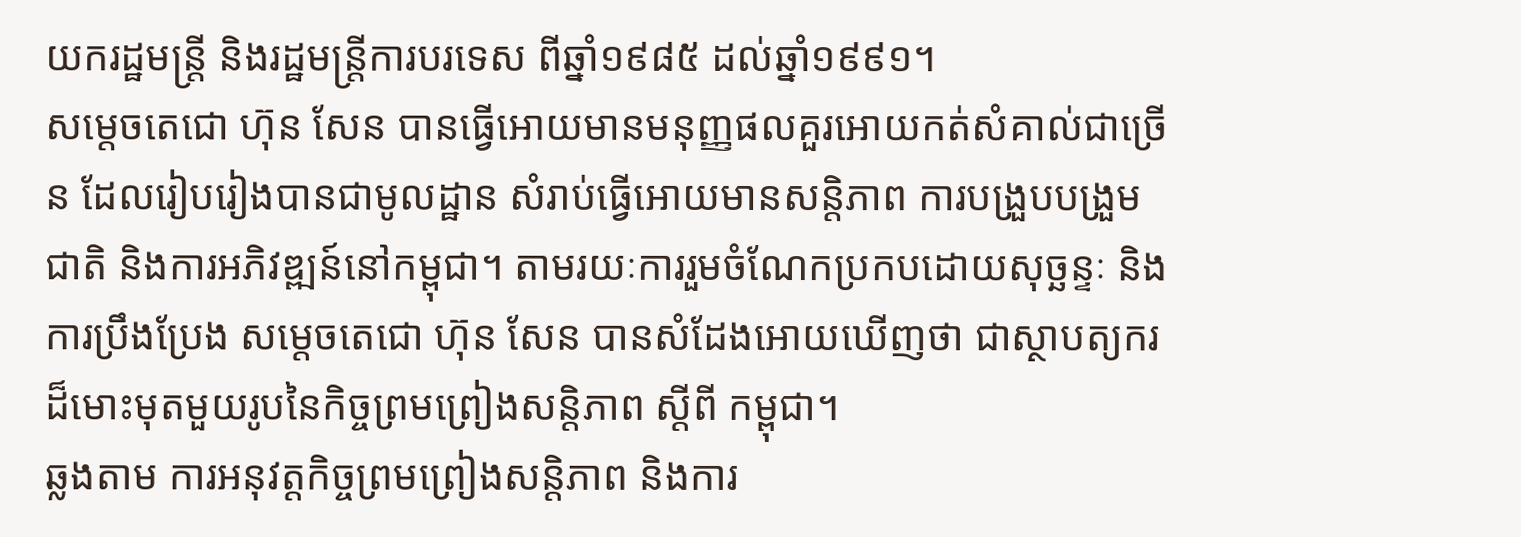យករដ្ឋមន្ត្រី និងរដ្ឋមន្ត្រីការបរទេស ពីឆ្នាំ១៩៨៥ ដល់ឆ្នាំ១៩៩១។
សម្តេចតេជោ ហ៊ុន សែន បានធ្វើអោយមានមនុញ្ញផលគួរអោយកត់សំគាល់ជាច្រើន ដែលរៀបរៀងបានជាមូលដ្ឋាន សំរាប់ធ្វើអោយមានសន្តិភាព ការបង្រួបបង្រួមជាតិ និងការអភិវឌ្ឍន៍នៅកម្ពុជា។ តាមរយៈការរួមចំណែកប្រកបដោយសុច្ឆន្ទៈ និងការប្រឹងប្រែង សម្តេចតេជោ ហ៊ុន សែន បានសំដែងអោយឃើញថា ជាស្ថាបត្យករដ៏មោះមុតមួយរូបនៃកិច្ចព្រមព្រៀងសន្តិភាព ស្តីពី កម្ពុជា។
ឆ្លងតាម ការអនុវត្តកិច្ចព្រមព្រៀងសន្តិភាព និងការ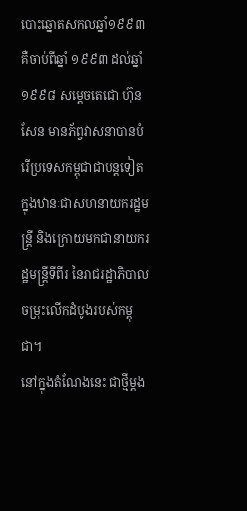បោះឆ្នោតសកលឆ្នាំ១៩៩៣ គឺចាប់ពីឆ្នាំ ១៩៩៣ ដល់ឆ្នាំ១៩៩៨ សម្តេចតេជោ ហ៊ុន សែន មានភ័ព្វវាសនាបានបំរើប្រទេសកម្ពុជាជាបន្តទៀត ក្នុងឋានៈជាសហនាយករដ្ឋមន្ត្រី និងក្រោយមកជានាយករដ្ឋមន្ត្រីទីពីរ នៃរាជរដ្ឋាភិបាលចម្រុះលើកដំបូងរបស់កម្ពុជា។
នៅក្នុងតំណែងនេះ ជាថ្មីម្តង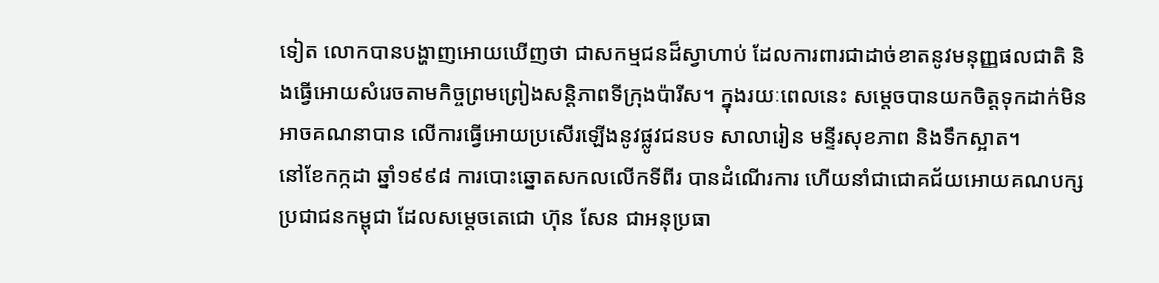ទៀត លោកបានបង្ហាញអោយឃើញថា ជាសកម្មជនដ៏ស្វាហាប់ ដែលការពារជាដាច់ខាតនូវមនុញ្ញផលជាតិ និងធ្វើអោយសំរេចតាមកិច្ចព្រមព្រៀងសន្តិភាពទីក្រុងប៉ារីស។ ក្នុងរយៈពេលនេះ សម្តេចបានយកចិត្តទុកដាក់មិនអាចគណនាបាន លើការធ្វើអោយប្រសើរឡើងនូវផ្លូវជនបទ សាលារៀន មន្ទីរសុខភាព និងទឹកស្អាត។
នៅខែកក្កដា ឆ្នាំ១៩៩៨ ការបោះឆ្នោតសកលលើកទីពីរ បានដំណើរការ ហើយនាំជាជោគជ័យអោយគណបក្សប្រជាជនកម្ពុជា ដែលសម្តេចតេជោ ហ៊ុន សែន ជាអនុប្រធា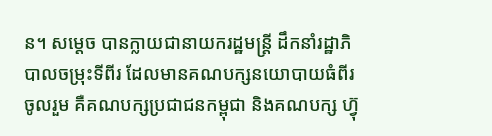ន។ សម្តេច បានក្លាយជានាយករដ្ឋមន្ត្រី ដឹកនាំរដ្ឋាភិបាលចម្រុះទីពីរ ដែលមានគណបក្សនយោបាយធំពីរចូលរួម គឺគណបក្សប្រជាជនកម្ពុជា និងគណបក្ស ហ្វ៊ុ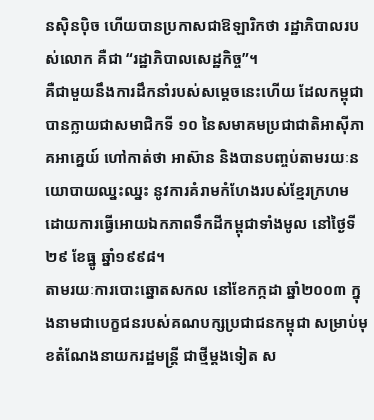នស៊ិនប៉ិច ហើយបានប្រកាសជាឱឡារិកថា រដ្ឋាភិបាលរបស់លោក គឺជា “រដ្ឋាភិបាលសេដ្ឋកិច្ច”។
គឺជាមួយនឹងការដឹកនាំរបស់សម្តេចនេះហើយ ដែលកម្ពុជាបានក្លាយជាសមាជិកទី ១០ នៃសមាគមប្រជាជាតិអាស៊ីភាគអាគ្នេយ៍ ហៅកាត់ថា អាស៊ាន និងបានបញ្ចប់តាមរយៈនយោបាយឈ្នះឈ្នះ នូវការគំរាមកំហែងរបស់ខ្មែរក្រហម ដោយការធ្វើអោយឯកភាពទឹកដីកម្ពុជាទាំងមូល នៅថ្ងៃទី២៩ ខែធ្នូ ឆ្នាំ១៩៩៨។
តាមរយៈការបោះឆ្នោតសកល នៅខែកក្កដា ឆ្នាំ២០០៣ ក្នុងនាមជាបេក្ខជនរបស់គណបក្សប្រជាជនកម្ពុជា សម្រាប់មុខតំណែងនាយករដ្ឋមន្ត្រី ជាថ្មីម្តងទៀត ស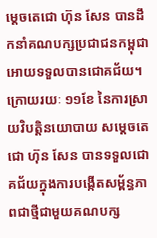ម្តេចតេជោ ហ៊ុន សែន បានដឹកនាំគណបក្សប្រជាជនកម្ពុជា អោយទទួលបានជោគជ័យ។
ក្រោយរយៈ ១១ខែ នៃការស្រាយវិបត្តិនយោបាយ សម្តេចតេជោ ហ៊ុន សែន បានទទួលជោគជ័យក្នុងការបង្កើតសម្ព័ន្ធភាពជាថ្មីជាមួយគណបក្ស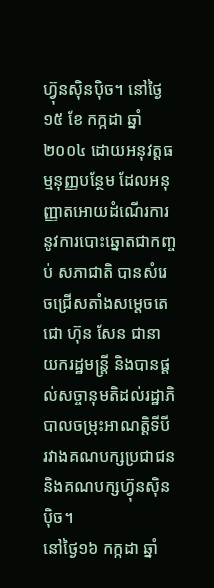ហ្វ៊ុនស៊ិនប៉ិច។ នៅថ្ងៃ ១៥ ខែ កក្កដា ឆ្នាំ ២០០៤ ដោយអនុវត្តធម្មនុញ្ញបន្ថែម ដែលអនុញ្ញាតអោយដំណើរការនូវការបោះឆ្នោតជាកញ្ចប់ សភាជាតិ បានសំរេចជ្រើសតាំងសម្តេចតេជោ ហ៊ុន សែន ជានាយករដ្ឋមន្ត្រី និងបានផ្តល់សច្ចានុមតិដល់រដ្ឋាភិបាលចម្រុះអាណត្តិទីបី រវាងគណបក្សប្រជាជន និងគណបក្សហ្វ៊ុនស៊ិនប៉ិច។
នៅថ្ងៃ១៦ កក្កដា ឆ្នាំ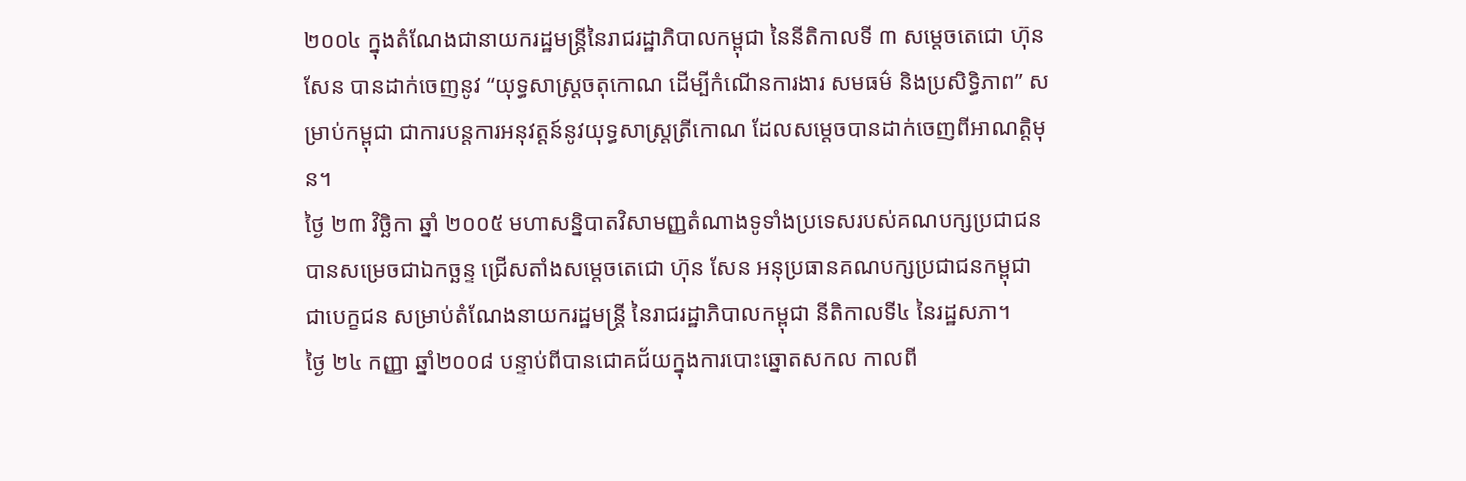២០០៤ ក្នុងតំណែងជានាយករដ្ឋមន្ត្រីនៃរាជរដ្ឋាភិបាលកម្ពុជា នៃនីតិកាលទី ៣ សម្តេចតេជោ ហ៊ុន សែន បានដាក់ចេញនូវ “យុទ្ធសាស្ត្រចតុកោណ ដើម្បីកំណើនការងារ សមធម៌ និងប្រសិទ្ធិភាព” សម្រាប់កម្ពុជា ជាការបន្តការអនុវត្តន៍នូវយុទ្ធសាស្ត្រត្រីកោណ ដែលសម្តេចបានដាក់ចេញពីអាណត្តិមុន។
ថ្ងៃ ២៣ វិច្ឆិកា ឆ្នាំ ២០០៥ មហាសន្និបាតវិសាមញ្ញតំណាងទូទាំងប្រទេសរបស់គណបក្សប្រជាជន បានសម្រេចជាឯកច្ឆន្ទ ជ្រើសតាំងសម្តេចតេជោ ហ៊ុន សែន អនុប្រធានគណបក្សប្រជាជនកម្ពុជា ជាបេក្ខជន សម្រាប់តំណែងនាយករដ្ឋមន្ត្រី នៃរាជរដ្ឋាភិបាលកម្ពុជា នីតិកាលទី៤ នៃរដ្ឋសភា។
ថ្ងៃ ២៤ កញ្ញា ឆ្នាំ២០០៨ បន្ទាប់ពីបានជោគជ័យក្នុងការបោះឆ្នោតសកល កាលពី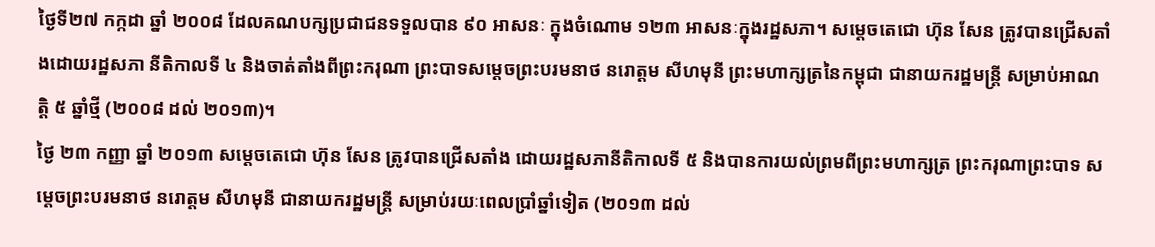ថ្ងៃទី២៧ កក្កដា ឆ្នាំ ២០០៨ ដែលគណបក្សប្រជាជនទទួលបាន ៩០ អាសនៈ ក្នុងចំណោម ១២៣ អាសនៈក្នុងរដ្ឋសភា។ សម្តេចតេជោ ហ៊ុន សែន ត្រូវបានជ្រើសតាំងដោយរដ្ឋសភា នីតិកាលទី ៤ និងចាត់តាំងពីព្រះករុណា ព្រះបាទសម្តេចព្រះបរមនាថ នរោត្តម សីហមុនី ព្រះមហាក្សត្រនៃកម្ពុជា ជានាយករដ្ឋមន្ត្រី សម្រាប់អាណត្តិ ៥ ឆ្នាំថ្មី (២០០៨ ដល់ ២០១៣)។
ថ្ងៃ ២៣ កញ្ញា ឆ្នាំ ២០១៣ សម្តេចតេជោ ហ៊ុន សែន ត្រូវបានជ្រើសតាំង ដោយរដ្ឋសភានីតិកាលទី ៥ និងបានការយល់ព្រមពីព្រះមហាក្សត្រ ព្រះករុណាព្រះបាទ សម្តេចព្រះបរមនាថ នរោត្តម សីហមុនី ជានាយករដ្ឋមន្ត្រី សម្រាប់រយៈពេលប្រាំឆ្នាំទៀត (២០១៣ ដល់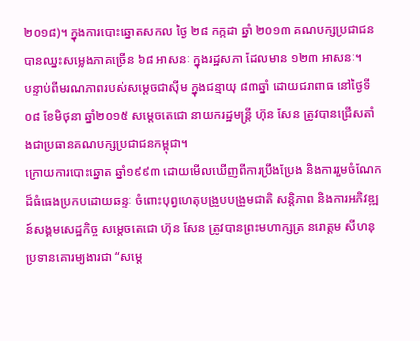២០១៨)។ ក្នុងការបោះឆ្នោតសកល ថ្ងៃ ២៨ កក្កដា ឆ្នាំ ២០១៣ គណបក្សប្រជាជនបានឈ្នះសម្លេងភាគច្រើន ៦៨ អាសនៈ ក្នុងរដ្ឋសភា ដែលមាន ១២៣ អាសនៈ។
បន្ទាប់ពីមរណភាពរបស់សម្តេចជាស៊ីម ក្នុងជន្មាយុ ៨៣ឆ្នាំ ដោយជរាពាធ នៅថ្ងៃទី០៨ ខែមិថុនា ឆ្នាំ២០១៥ សម្តេចតេជោ នាយករដ្ឋមន្ត្រី ហ៊ុន សែន ត្រូវបានជ្រើសតាំងជាប្រធានគណបក្សប្រជាជនកម្ពុជា។
ក្រោយការបោះឆ្នោត ឆ្នាំ១៩៩៣ ដោយមើលឃើញពីការប្រឹងប្រែង និងការរួមចំណែកដ៏ធំធេងប្រកបដោយឆន្ទៈ ចំពោះបុព្វហេតុបង្រួបបង្រួមជាតិ សន្តិភាព និងការអភិវឌ្ឍន៍សង្គមសេដ្ឋកិច្ច សម្តេចតេជោ ហ៊ុន សែន ត្រូវបានព្រះមហាក្សត្រ នរោត្តម សីហនុ ប្រទានគោរម្យងារជា “សម្តេ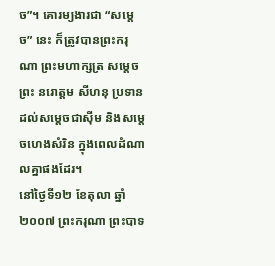ច”។ គោរម្យងារជា “សម្តេច” នេះ ក៏ត្រូវបានព្រះករុណា ព្រះមហាក្សត្រ សម្តេចព្រះ នរោត្តម សីហនុ ប្រទានដល់សម្តេចជាស៊ីម និងសម្តេចហេងសំរិន ក្នុងពេលដំណាលគ្នាផងដែរ។
នៅថ្ងៃទី១២ ខែតុលា ឆ្នាំ២០០៧ ព្រះករុណា ព្រះបាទ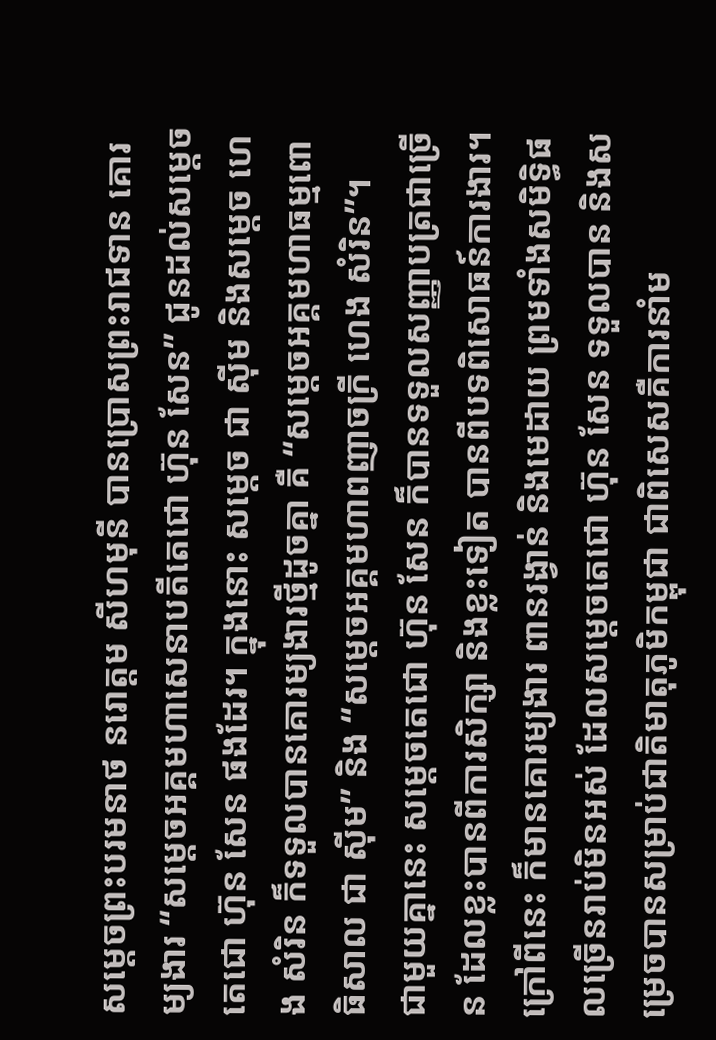សម្តេចព្រះបរមនាថ នរោត្តម សីហមុនី បានប្រោសព្រះរាជទាន គោរម្យងារ “សម្តេចអគ្គមហាសេនាបតីតេជោ ហ៊ុន សែន” ជូនដល់សម្តេចតេជោ ហ៊ុន សែន ផងដែរ។ ក្នុងនោះ សម្តេច ជា ស៊ីម និងសម្តេច ហេង សំរិន ក៏ទទួលបានគោរម្យងារថ្មីដូចគ្នា គឺ “សម្តេចអគ្គមហាធម្មពោធិសាល ជា ស៊ីម” និង “សម្តេចអគ្គមហាពញាចក្រី ហេង សំរិន”។
ជាមួយគ្នានេះ សម្តេចតេជោ ហ៊ុន សែន ក៏បានទទួលសញ្ញាបត្រជាច្រើន ដែលខ្លះបានពីការសិក្សា និងខ្លះទៀត បានពីបទពិសោធន៍ការងារ។ ក្រៅពីនេះ ក៏មានគោរម្យងារ ពានរង្វាន់ និងមេដាយ ព្រមទាំងសមិទ្ធិផលច្រើនរាប់មិនអស់ ដែលសម្តេចតេជោ ហ៊ុន សែន ទទួលបាន និងសម្រេចបានសម្រាប់ជាតិមាតុភូមិកម្ពុជា ជាពិសេសគឺការនាំម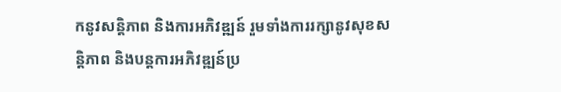កនូវសន្តិភាព និងការអភិវឌ្ឍន៍ រួមទាំងការរក្សានូវសុខសន្តិភាព និងបន្តការអភិវឌ្ឍន៍ប្រ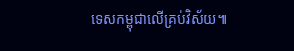ទេសកម្ពុជាលើគ្រប់វិស័យ៕